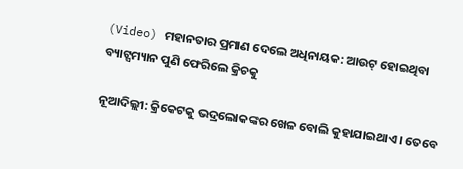(Video) ମହାନତାର ପ୍ରମାଣ ଦେଲେ ଅଧିନାୟକ: ଆଉଟ୍ ହୋଇଥିବା ବ୍ୟାଟ୍ସମ୍ୟାନ ପୁଣି ଫେରିଲେ କ୍ରିଚକୁ

ନୂଆଦିଲ୍ଲୀ: କ୍ରିକେଟକୁ ଭଦ୍ରଲୋକଙ୍କର ଖେଳ ବୋଲି କୁହାଯାଇଥାଏ । ତେବେ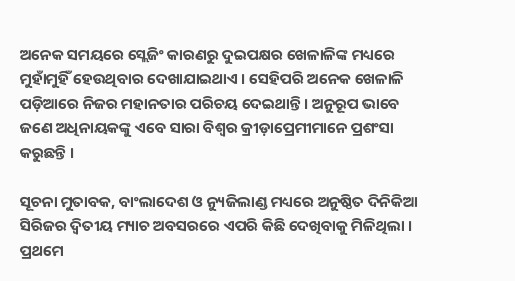ଅନେକ ସମୟରେ ସ୍ଲେଜିଂ କାରଣରୁ ଦୁଇପକ୍ଷର ଖେଳାଳିଙ୍କ ମଧ୍ୟରେ ମୁହାଁମୁହିଁ ହେଉଥିବାର ଦେଖାଯାଇଥାଏ । ସେହିପରି ଅନେକ ଖେଳାଳି ପଡ଼ିଆରେ ନିଜର ମହାନତାର ପରିଚୟ ଦେଇଥାନ୍ତି । ଅନୁରୂପ ଭାବେ ଜଣେ ଅଧିନାୟକଙ୍କୁ ଏବେ ସାରା ବିଶ୍ୱର କ୍ରୀଡ଼ାପ୍ରେମୀମାନେ ପ୍ରଶଂସା କରୁଛନ୍ତି ।

ସୂଚନା ମୁତାବକ, ବାଂଲାଦେଶ ଓ ନ୍ୟୁଜିଲାଣ୍ଡ ମଧ୍ୟରେ ଅନୁଷ୍ଠିତ ଦିନିକିଆ ସିରିଜର ଦ୍ୱିତୀୟ ମ୍ୟାଚ ଅବସରରେ ଏପରି କିଛି ଦେଖିବାକୁ ମିଳିଥିଲା । ପ୍ରଥମେ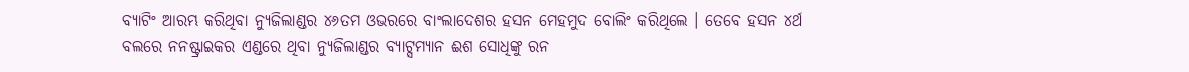ବ୍ୟାଟିଂ ଆରମ୍ଭ କରିଥିବା ନ୍ୟୁଜିଲାଣ୍ଡର ୪୬ତମ ଓଭରରେ ବାଂଲାଦେଶର ହସନ ମେହମୁଦ ବୋଲିଂ କରିଥିଲେ । ତେବେ ହସନ ୪ର୍ଥ ବଲରେ ନନଷ୍ଟ୍ରାଇକର ଏଣ୍ଡରେ ଥିବା ନ୍ୟୁଜିଲାଣ୍ଡର ବ୍ୟାଟ୍ସମ୍ୟାନ ଈଶ ସୋଧିଙ୍କୁ ରନ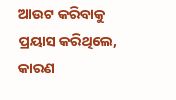ଆଉଟ କରିବାକୁ ପ୍ରୟାସ କରିଥିଲେ, କାରଣ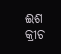ଈଶ କ୍ରୀଚ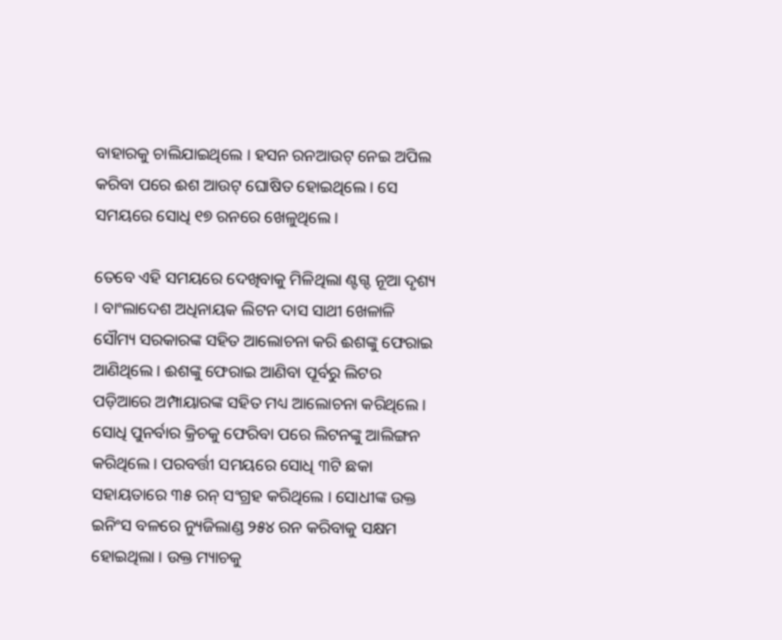ବାହାରକୁ ଚାଲିଯାଇଥିଲେ । ହସନ ରନଆଉଟ୍ ନେଇ ଅପିଲ କରିବା ପରେ ଈଶ ଆଉଟ୍ ଘୋଷିତ ହୋଇଥିଲେ । ସେ ସମୟରେ ସୋଧି ୧୭ ରନରେ ଖେଳୁଥିଲେ ।

ତେବେ ଏହି ସମୟରେ ଦେଖିବାକୁ ମିଳିଥିଲା ଣ୍ଟଗ୍ଦ ନୂଆ ଦୃଶ୍ୟ । ବାଂଲାଦେଶ ଅଧିନାୟକ ଲିଟନ ଦାସ ସାଥୀ ଖେଳାଳି ସୌମ୍ୟ ସରକାରଙ୍କ ସହିତ ଆଲୋଚନା କରି ଈଶଙ୍କୁ ଫେରାଇ ଆଣିଥିଲେ । ଈଶଙ୍କୁ ଫେରାଇ ଆଣିବା ପୂର୍ବରୁ ଲିଟର ପଡ଼ିଆରେ ଅମ୍ପାୟାରଙ୍କ ସହିତ ମଧ୍ୟ ଆଲୋଚନା କରିଥିଲେ । ସୋଧି ପୁନର୍ବାର କ୍ରିଚକୁ ଫେରିବା ପରେ ଲିଟନଙ୍କୁ ଆଲିଙ୍ଗନ କରିଥିଲେ । ପରବର୍ତ୍ତୀ ସମୟରେ ସୋଧି ୩ଟି ଛକା ସହାୟତାରେ ୩୫ ରନ୍ ସଂଗ୍ରହ କରିଥିଲେ । ସୋଧୀଙ୍କ ଉକ୍ତ ଇନିଂସ ବଳରେ ନ୍ୟୁଜିଲାଣ୍ଡ ୨୫୪ ରନ କରିବାକୁ ସକ୍ଷମ ହୋଇଥିଲା । ଉକ୍ତ ମ୍ୟାଚକୁ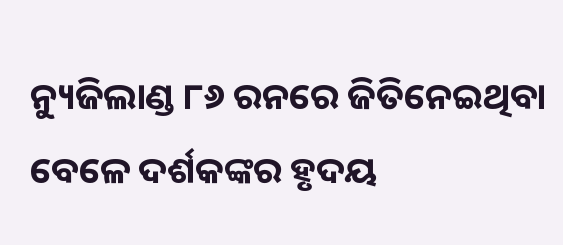ନ୍ୟୁଜିଲାଣ୍ଡ ୮୬ ରନରେ ଜିତିନେଇଥିବା ବେଳେ ଦର୍ଶକଙ୍କର ହୃଦୟ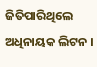ଜିତିପାରିଥିଲେ ଅଧିନାୟକ ଲିଟନ ।